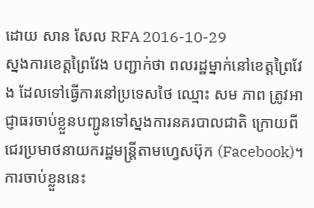ដោយ សាន សែល RFA 2016-10-29
ស្នងការខេត្តព្រៃវែង បញ្ជាក់ថា ពលរដ្ឋម្នាក់នៅខេត្តព្រៃវែង ដែលទៅធ្វើការនៅប្រទេសថៃ ឈ្មោះ សម ភាព ត្រូវអាជ្ញាធរចាប់ខ្លួនបញ្ជូនទៅស្នងការនគរបាលជាតិ ក្រោយពីជេរប្រមាថនាយករដ្ឋមន្ត្រីតាមហ្វេសប៊ុក (Facebook)។
ការចាប់ខ្លួននេះ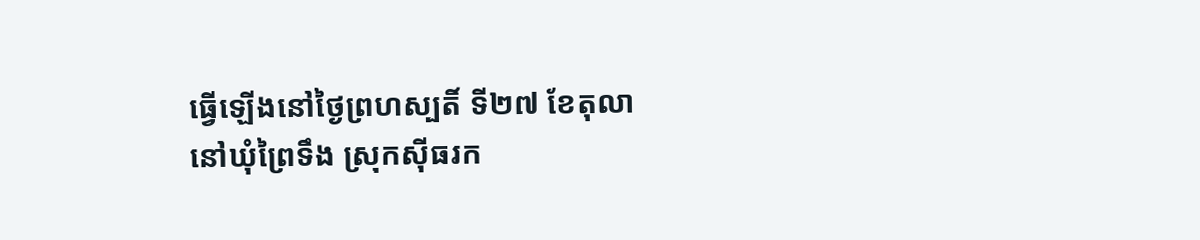ធ្វើឡើងនៅថ្ងៃព្រហស្បតិ៍ ទី២៧ ខែតុលា នៅឃុំព្រៃទឹង ស្រុកស៊ីធរក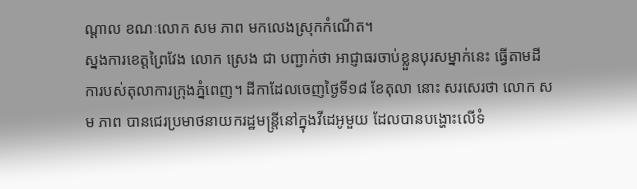ណ្ដាល ខណៈលោក សម ភាព មកលេងស្រុកកំណើត។
ស្នងការខេត្តព្រៃវែង លោក ស្រេង ជា បញ្ជាក់ថា អាជ្ញាធរចាប់ខ្លួនបុរសម្នាក់នេះ ធ្វើតាមដីការបស់តុលាការក្រុងភ្នំពេញ។ ដីកាដែលចេញថ្ងៃទី១៨ ខែតុលា នោះ សរសេរថា លោក សម ភាព បានជេរប្រមាថនាយករដ្ឋមន្ត្រីនៅក្នុងវីដេអូមួយ ដែលបានបង្ហោះលើទំ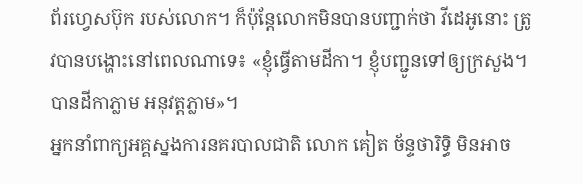ព័រហ្វេសប៊ុក របស់លោក។ ក៏ប៉ុន្តែលោកមិនបានបញ្ជាក់ថា វីដេអូនោះ ត្រូវបានបង្ហោះនៅពេលណាទេ៖ «ខ្ញុំធ្វើតាមដីកា។ ខ្ញុំបញ្ជូនទៅឲ្យក្រសួង។ បានដីកាភ្លាម អនុវត្តភ្លាម»។
អ្នកនាំពាក្យអគ្គស្នងការនគរបាលជាតិ លោក គៀត ច័ន្ទថារិទ្ធិ មិនអាច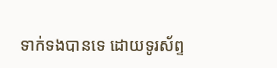ទាក់ទងបានទេ ដោយទូរស័ព្ទ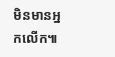មិនមានអ្នកលើក៕